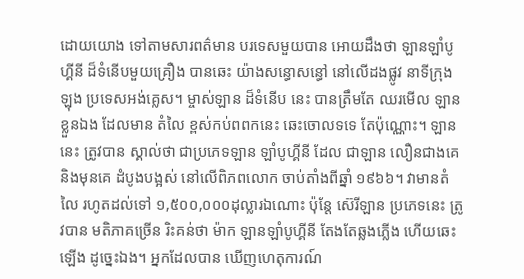ដោយយោង ទៅតាមសារពត៌មាន បរទេសមួយបាន អោយដឹងថា ឡានឡាំបូហ្គីនី ដ៏ទំនើបមួយគ្រឿង បានឆេះ យ៉ាងសន្ធោសន្ធៅ នៅលើដងផ្លូវ នាទីក្រុងឡុង ប្រទេសអង់គ្លេស។ ម្ចាស់ឡាន ដ៏ទំនើប នេះ បានត្រឹមតែ ឈរមើល ឡានខ្លួនឯង ដែលមាន តំលៃ ខ្ពស់កប់ពពកនេះ ឆេះចោលទទេ តែប៉ុណ្ណោះ។ ឡាននេះ ត្រូវបាន ស្គាល់ថា ជាប្រភេទឡាន ឡាំបូហ្គីនី ដែល ជាឡាន លឿនជាងគេ និងមុនគេ ដំបូងបង្អស់ នៅលើពិភពលោក ចាប់តាំងពីឆ្នាំ ១៩៦៦។ វាមានតំលៃ រហូតដល់ទៅ ១,៥០០,០០០ដុល្លារឯណោះ ប៉ុន្តែ ស៊េរីឡាន ប្រភេទនេះ ត្រូវបាន មតិភាគច្រើន រិះគន់ថា ម៉ាក ឡានឡាំបូហ្គីនី តែងតែឆ្លងភ្លើង ហើយឆេះឡើង ដូច្នេះឯង។ អ្នកដែលបាន ឃើញហេតុការណ៍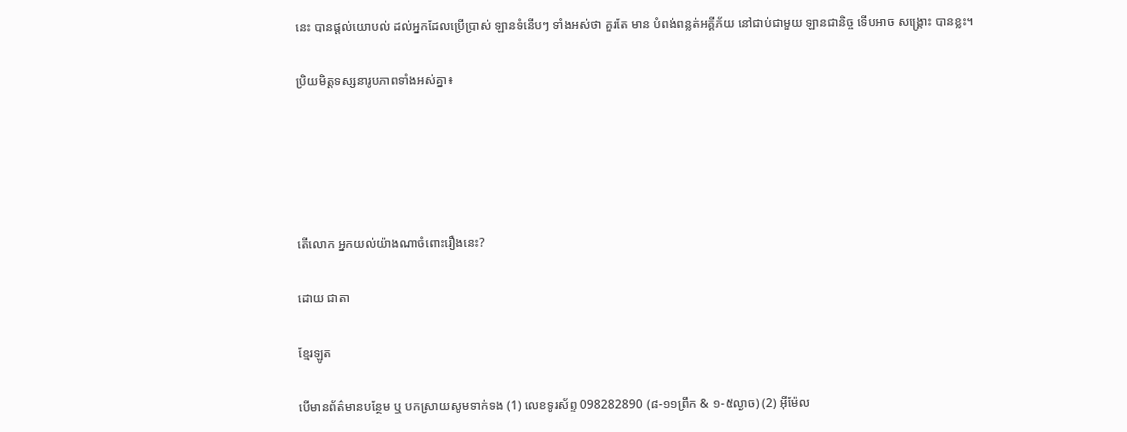នេះ បានផ្ដល់យោបល់ ដល់អ្នកដែលប្រើប្រាស់ ឡានទំនើបៗ ទាំងអស់ថា គួរតែ មាន បំពង់ពន្លត់អគ្គីភ័យ នៅជាប់ជាមួយ ឡានជានិច្ច ទើបអាច សង្គ្រោះ បានខ្លះ។

ប្រិយមិត្តទស្សនារូបភាពទាំងអស់គ្នា៖





តើលោក អ្នកយល់យ៉ាងណាចំពោះរឿងនេះ?

ដោយ ជាតា

ខ្មែរឡូត

បើមានព័ត៌មានបន្ថែម ឬ បកស្រាយសូមទាក់ទង (1) លេខទូរស័ព្ទ 098282890 (៨-១១ព្រឹក & ១-៥ល្ងាច) (2) អ៊ីម៉ែល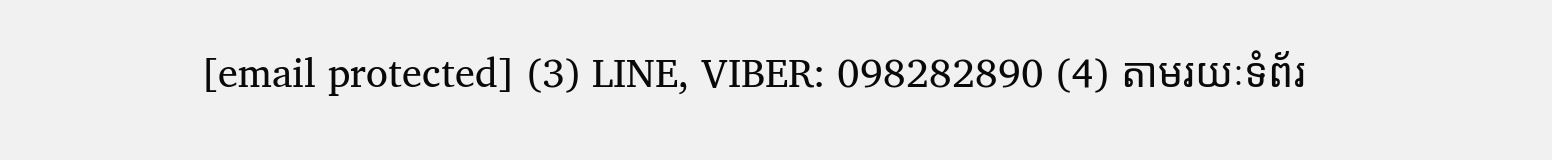[email protected] (3) LINE, VIBER: 098282890 (4) តាមរយៈទំព័រ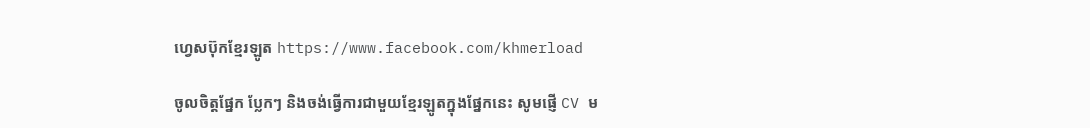ហ្វេសប៊ុកខ្មែរឡូត https://www.facebook.com/khmerload

ចូលចិត្តផ្នែក ប្លែកៗ និងចង់ធ្វើការជាមួយខ្មែរឡូតក្នុងផ្នែកនេះ សូមផ្ញើ CV ម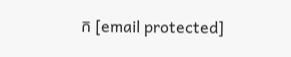ក [email protected]